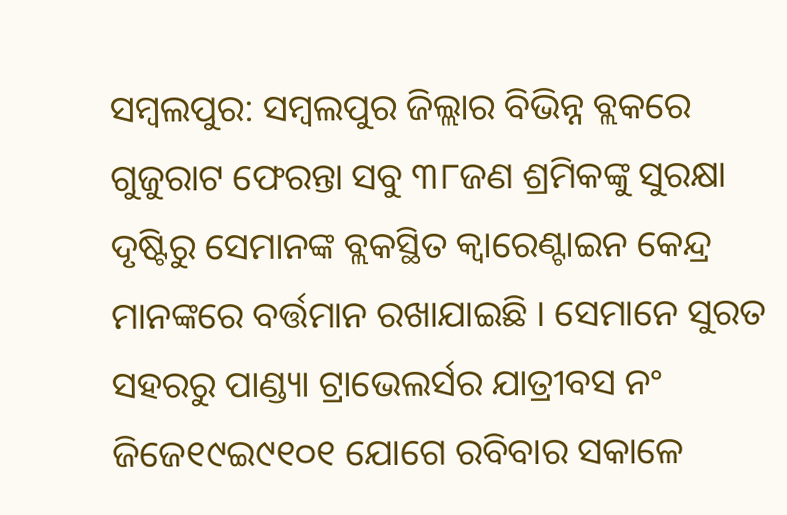ସମ୍ବଲପୁର: ସମ୍ବଲପୁର ଜିଲ୍ଲାର ବିଭିନ୍ନ ବ୍ଲକରେ ଗୁଜୁରାଟ ଫେରନ୍ତା ସବୁ ୩୮ଜଣ ଶ୍ରମିକଙ୍କୁ ସୁରକ୍ଷା ଦୃଷ୍ଟିରୁ ସେମାନଙ୍କ ବ୍ଲକସ୍ଥିତ କ୍ୱାରେଣ୍ଟାଇନ କେନ୍ଦ୍ର ମାନଙ୍କରେ ବର୍ତ୍ତମାନ ରଖାଯାଇଛି । ସେମାନେ ସୁରତ ସହରରୁ ପାଣ୍ଡ୍ୟା ଟ୍ରାଭେଲର୍ସର ଯାତ୍ରୀବସ ନଂ ଜିଜେ୧୯ଇ୯୧୦୧ ଯୋଗେ ରବିବାର ସକାଳେ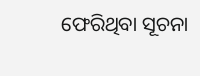ଫେରିଥିବା ସୂଚନା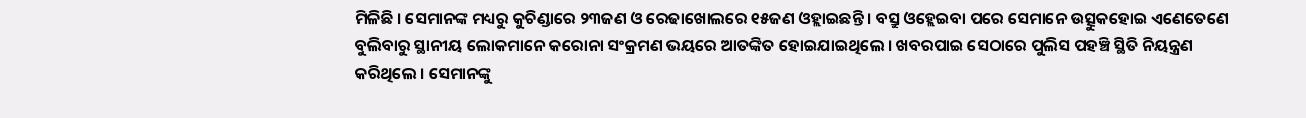ମିଳିଛି । ସେମାନଙ୍କ ମଧ୍ୟରୁ କୁଚିଣ୍ଡାରେ ୨୩ଜଣ ଓ ରେଢାଖୋଲରେ ୧୫ଜଣ ଓହ୍ଲାଇଛନ୍ତି । ବସ୍ରୁ ଓହ୍ଲେଇବା ପରେ ସେମାନେ ଉତ୍ସୁକହୋଇ ଏଣେତେଣେ ବୁଲିବାରୁ ସ୍ଥାନୀୟ ଲୋକମାନେ କରୋନା ସଂକ୍ରମଣ ଭୟରେ ଆତଙ୍କିତ ହୋଇଯାଇଥିଲେ । ଖବରପାଇ ସେଠାରେ ପୁଲିସ ପହଞ୍ଚି ସ୍ଥିତି ନିୟନ୍ତ୍ରଣ କରିଥିଲେ । ସେମାନଙ୍କୁ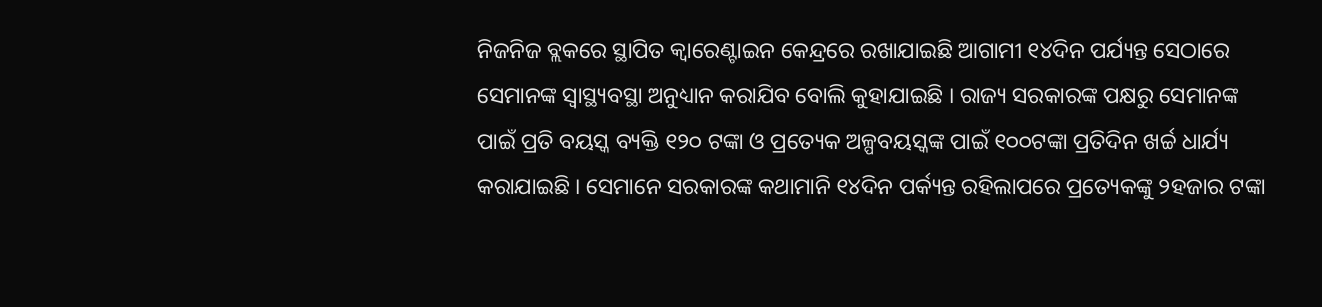ନିଜନିଜ ବ୍ଲକରେ ସ୍ଥାପିତ କ୍ୱାରେଣ୍ଟାଇନ କେନ୍ଦ୍ରରେ ରଖାଯାଇଛି ଆଗାମୀ ୧୪ଦିନ ପର୍ଯ୍ୟନ୍ତ ସେଠାରେ ସେମାନଙ୍କ ସ୍ୱାସ୍ଥ୍ୟବସ୍ଥା ଅନୁଧ୍ୟାନ କରାଯିବ ବୋଲି କୁହାଯାଇଛି । ରାଜ୍ୟ ସରକାରଙ୍କ ପକ୍ଷରୁ ସେମାନଙ୍କ ପାଇଁ ପ୍ରତି ବୟସ୍କ ବ୍ୟକ୍ତି ୧୨୦ ଟଙ୍କା ଓ ପ୍ରତ୍ୟେକ ଅଳ୍ପବୟସ୍କଙ୍କ ପାଇଁ ୧୦୦ଟଙ୍କା ପ୍ରତିଦିନ ଖର୍ଚ୍ଚ ଧାର୍ଯ୍ୟ କରାଯାଇଛି । ସେମାନେ ସରକାରଙ୍କ କଥାମାନି ୧୪ଦିନ ପର୍କ୍ୟନ୍ତ ରହିଲାପରେ ପ୍ରତ୍ୟେକଙ୍କୁ ୨ହଜାର ଟଙ୍କା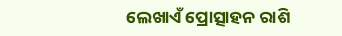ଲେଖାଏଁ ପ୍ରୋତ୍ସାହନ ରାଶି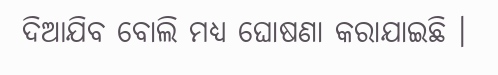ଦିଆଯିବ ବୋଲି ମଧ୍ୟ ଘୋଷଣା କରାଯାଇଛି ।